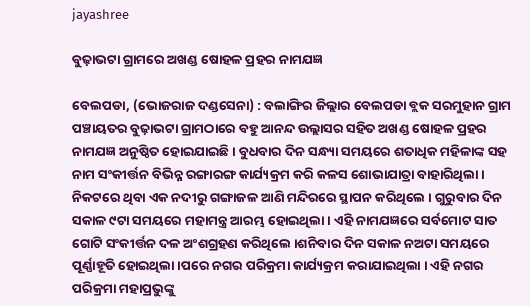jayashree

ବୁଢ଼ାଭଟା ଗ୍ରାମରେ ଅଖଣ୍ଡ ଷୋହଳ ପ୍ରହର ନାମଯଜ୍ଞ

ବେଲପଡା, (ଭୋଜରାଜ ଦଣ୍ଡସେନା) : ବଲାଙ୍ଗିର ଜିଲ୍ଲାର ବେଲପଡା ବ୍ଲକ ସରମୁହାନ ଗ୍ରାମ ପଞ୍ଚାୟତର ବୁଢ଼ାଭଟା ଗ୍ରାମଠାରେ ବହୁ ଆନନ୍ଦ ଉଲ୍ଲାସର ସହିତ ଅଖଣ୍ଡ ଷୋହଳ ପ୍ରହର ନାମଯଜ୍ଞ ଅନୁଷ୍ଠିତ ହୋଇଯାଇଛି । ବୁଧବାର ଦିନ ସନ୍ଧ୍ୟା ସମୟରେ ଶତାଧିକ ମହିଳାଙ୍କ ସହ ନାମ ସଂକୀର୍ତ୍ତନ ବିଭିନ୍ନ ରଙ୍ଗାରଙ୍ଗ କାର୍ଯ୍ୟକ୍ରମ କରି କଳସ ଶୋଭାଯାତ୍ରା ବାହାରିଥିଲା । ନିକଟରେ ଥିବା ଏକ ନଦୀରୁ ଗଙ୍ଗାଜଳ ଆଣି ମନ୍ଦିରରେ ସ୍ଥାପନ କରିଥିଲେ । ଗୁରୁବାର ଦିନ ସକାଳ ୯ଟା ସମୟରେ ମହାମନ୍ତ୍ର ଆରମ୍ଭ ହୋଇଥିଲା । ଏହି ନାମଯଜ୍ଞରେ ସର୍ବମୋଟ ସାତ ଗୋଟି ସଂକୀର୍ତ୍ତନ ଦଳ ଅଂଶଗ୍ରହଣ କରିଥିଲେ ।ଶନିବାର ଦିନ ସକାଳ ନଅଟା ସମୟରେ ପୂର୍ଣ୍ଣାହୂତି ହୋଇଥିଲା ।ପରେ ନଗର ପରିକ୍ରମା କାର୍ଯ୍ୟକ୍ରମ କରାଯାଇଥିଲା । ଏହି ନଗର ପରିକ୍ରମା ମହାପ୍ରଭୁଙ୍କୁ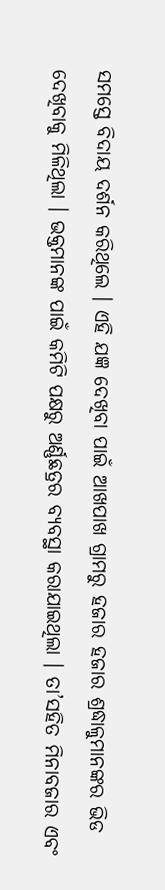ସମସ୍ତେ ବିଦାୟ ଦର୍ଶନ କରିଥିଲେ । ଏହି ଯଜ୍ଞ ଦେଖିବା ପାଇଁ ଆଖପାଖ ଗ୍ରାମରୁ ହଜାର ହଜାର ଶ୍ରଦ୍ଧାଳୁମାନଙ୍କର ଭିଡ ଦେଖିବାକୁ ମିଳିଥିଲା । ଭକ୍ତମାନଙ୍କ ପାଇଁ କମିଟି ପକ୍ଷରୁ ଅର୍ଣ୍ଣଛତ୍ରର ବ୍ୟବସ୍ଥା କରାଯାଇଥିଲା । ତା’ସହିତ ମିନାବଜାର ଏବଂ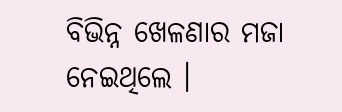ବିଭିନ୍ନ ଖେଳଣାର ମଜା ନେଇଥିଲେ ।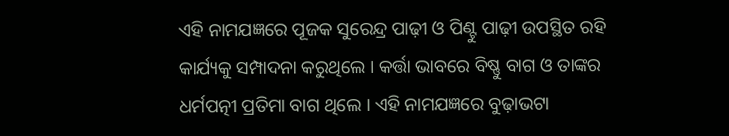ଏହି ନାମଯଜ୍ଞରେ ପୂଜକ ସୁରେନ୍ଦ୍ର ପାଢ଼ୀ ଓ ପିଣ୍ଟୁ ପାଢ଼ୀ ଉପସ୍ଥିତ ରହି କାର୍ଯ୍ୟକୁ ସମ୍ପାଦନା କରୁଥିଲେ । କର୍ତ୍ତା ଭାବରେ ବିଷ୍ଣୁ ବାଗ ଓ ତାଙ୍କର ଧର୍ମପତ୍ନୀ ପ୍ରତିମା ବାଗ ଥିଲେ । ଏହି ନାମଯଜ୍ଞରେ ବୁଢ଼ାଭଟା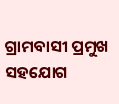ଗ୍ରାମବାସୀ ପ୍ରମୁଖ ସହଯୋଗ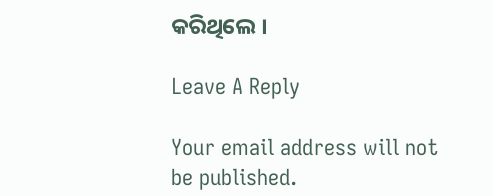କରିଥିଲେ ।

Leave A Reply

Your email address will not be published.